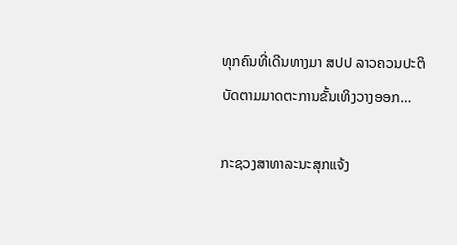ທຸກຄົນທີ່ເດີນທາງມາ ສປປ ລາວຄວນປະຕິບັດຕາມມາດຕະການຂັ້ນເທິງວາງອອກ…

ກະຊວງສາທາລະນະສຸກແຈ້ງ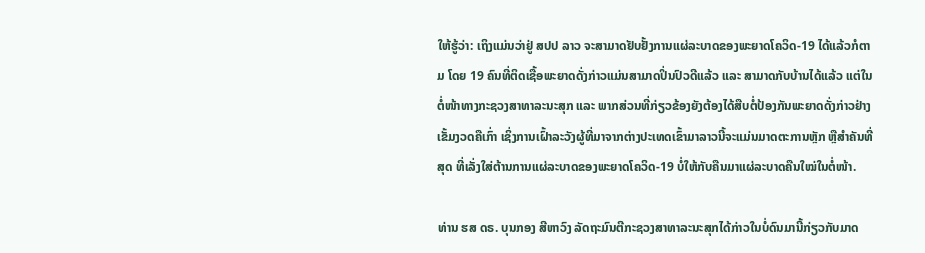ໃຫ້ຮູ້ວ່າ: ເຖິງແມ່ນວ່າຢູ່ ສປປ ລາວ ຈະສາມາດຢັບຢັ້ງການແຜ່ລະບາດຂອງພະຍາດໂຄວິດ-19 ໄດ້ແລ້ວກໍຕາມ ໂດຍ 19 ຄົນທີ່ຕິດເຊື້ອພະຍາດດັ່ງກ່າວແມ່ນສາມາດປິ່ນປົວດີແລ້ວ ແລະ ສາມາດກັບບ້ານໄດ້ແລ້ວ ແຕ່ໃນຕໍ່ໜ້າທາງກະຊວງສາທາລະນະສຸກ ແລະ ພາກສ່ວນທີ່ກ່ຽວຂ້ອງຍັງຕ້ອງໄດ້ສືບຕໍ່ປ້ອງກັນພະຍາດດັ່ງກ່າວຢ່າງເຂັ້ມງວດຄືເກົ່າ ເຊິ່ງການເຝົ້າລະວັງຜູ້ທີ່ມາຈາກຕ່າງປະເທດເຂົ້າມາລາວນີ້ຈະແມ່ນມາດຕະການຫຼັກ ຫຼືສໍາຄັນທີ່ສຸດ ທີ່ເລັ່ງໃສ່ຕ້ານການແຜ່ລະບາດຂອງພະຍາດໂຄວິດ-19 ບໍ່ໃຫ້ກັບຄືນມາແຜ່ລະບາດຄືນໃໝ່ໃນຕໍ່ໜ້າ.

ທ່ານ ຮສ ດຣ. ບຸນກອງ ສີຫາວົງ ລັດຖະມົນຕີກະຊວງສາທາລະນະສຸກໄດ້ກ່າວໃນບໍ່ດົນມານີ້ກ່ຽວກັບມາດ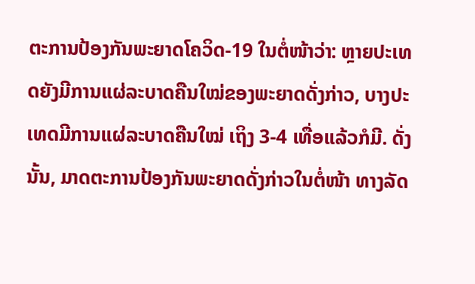ຕະການປ້ອງກັນພະຍາດໂຄວິດ-19 ໃນຕໍ່ໜ້າວ່າ: ຫຼາຍປະເທດຍັງມີການແຜ່ລະບາດຄືນໃໝ່ຂອງພະຍາດດັ່ງກ່າວ, ບາງປະເທດມີການແຜ່ລະບາດຄືນໃໝ່ ເຖິງ 3-4 ເທື່ອແລ້ວກໍມີ. ດັ່ງນັ້ນ, ມາດຕະການປ້ອງກັນພະຍາດດັ່ງກ່າວໃນຕໍ່ໜ້າ ທາງລັດ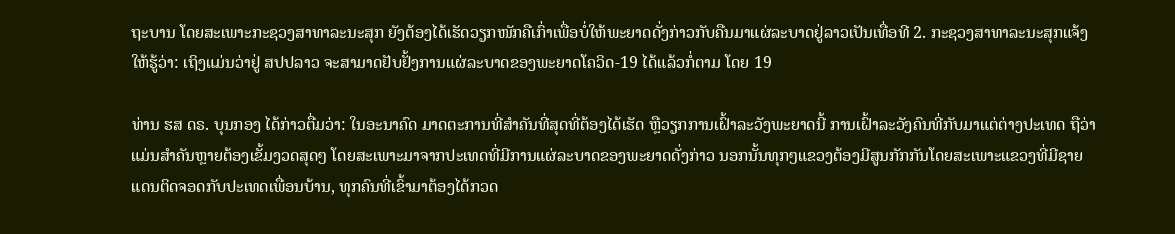ຖະບານ ໂດຍສະເພາະກະຊວງສາທາລະນະສຸກ ຍັງຕ້ອງໄດ້ເຮັດວຽກໜັກຄືເກົ່າເພື່ອບໍ່ໃຫ້ພະຍາດດັ່ງກ່າວກັບຄືນມາແຜ່ລະບາດຢູ່ລາວເປັນເທື່ອທີ 2. ກະຊວງສາທາລະນະສຸກແຈ້ງໃຫ້ຮູ້ວ່າ: ເຖິງແມ່ນວ່າຢູ່ ສປປລາວ ຈະສາມາດຢັບຢັ້ງການແຜ່ລະບາດຂອງພະຍາດໂຄວິດ-19 ໄດ້ແລ້ວກໍ່ຕາມ ໂດຍ 19

ທ່ານ ຮສ ດຣ. ບຸນກອງ ໄດ້ກ່າວຕື່ມວ່າ: ໃນອະນາຄົດ ມາດຕະການທີ່ສໍາຄັນທີ່ສຸດທີ່ຕ້ອງໄດ້ເຮັດ ຫຼືວຽກການເຝົ້າລະວັງພະຍາດນີ້ ການເຝົ້າລະວັງຄົນທີ່ກັບມາແຕ່ຕ່າງປະເທດ ຖືວ່າແມ່ນສໍາຄັນຫຼາຍຕ້ອງເຂັ້ມງວດສຸດໆ ໂດຍສະເພາະມາຈາກປະເທດທີ່ມີການແຜ່ລະບາດຂອງພະຍາດດັ່ງກ່າວ ນອກນັ້ນທຸກໆແຂວງຕ້ອງມີສູນກັກກັນໂດຍສະເພາະແຂວງທີ່ມີຊາຍແດນຕິດຈອດກັບປະເທດເພື່ອນບ້ານ, ທຸກຄົນທີ່ເຂົ້າມາຕ້ອງໄດ້ກວດ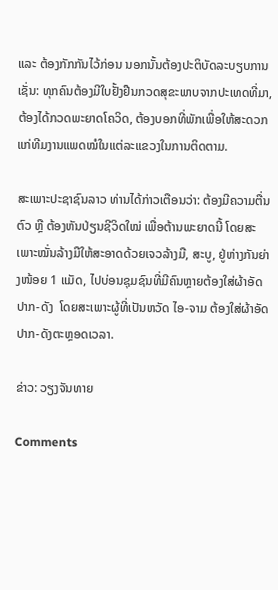ແລະ ຕ້ອງກັກກັນໄວ້ກ່ອນ ນອກນັ້ນຕ້ອງປະຕິບັດລະບຽບການ ເຊັ່ນ: ທຸກຄົນຕ້ອງມີໃບຢັ້ງຢືນກວດສຸຂະພາບຈາກປະເທດທີ່ມາ, ຕ້ອງໄດ້ກວດພະຍາດໂຄວິດ, ຕ້ອງບອກທີ່ພັກເພື່ອໃຫ້ສະດວກແກ່ທີມງານແພດໝໍໃນແຕ່ລະແຂວງໃນການຕິດຕາມ.

ສະເພາະປະຊາຊົນລາວ ທ່ານໄດ້ກ່າວເຕືອນວ່າ: ຕ້ອງມີຄວາມຕື່ນຕົວ ຫຼື ຕ້ອງຫັນປ່ຽນຊີວິດໃໝ່ ເພື່ອຕ້ານພະຍາດນີ້ ໂດຍສະເພາະໝັ່ນລ້າງມືໃຫ້ສະອາດດ້ວຍເຈວລ້າງມື, ສະບູ, ຢູ່ຫ່າງກັນຍ່າງໜ້ອຍ 1 ແມັດ, ໄປບ່ອນຊຸມຊົນທີ່ມີຄົນຫຼາຍຕ້ອງໃສ່ຜ້າອັດປາກ-ດັງ  ໂດຍສະເພາະຜູ້ທີ່ເປັນຫວັດ ໄອ-ຈາມ ຕ້ອງໃສ່ຜ້າອັດປາກ-ດັງຕະຫຼອດເວລາ.

ຂ່າວ: ວຽງຈັນທາຍ

Comments